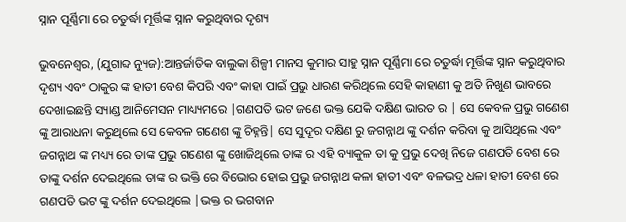ସ୍ନାନ ପୂର୍ଣ୍ଣିମା ରେ ଚତୁର୍ଦ୍ଧା ମୂର୍ତ୍ତିଙ୍କ ସ୍ନାନ କରୁଥିବାର ଦୃଶ୍ୟ

ଭୁବନେଶ୍ୱର, (ଯୁଗାବ୍ଦ ନ୍ୟୁଜ):ଆନ୍ତର୍ଜାତିକ ବାଲୁକା ଶିଳ୍ପୀ ମାନସ କୁମାର ସାହୁ ସ୍ନାନ ପୂର୍ଣ୍ଣିମା ରେ ଚତୁର୍ଦ୍ଧା ମୂର୍ତ୍ତିଙ୍କ ସ୍ନାନ କରୁଥିବାର ଦୃଶ୍ୟ ଏବଂ ଠାକୁର ଙ୍କ ହାତୀ ବେଶ କିପରି ଏବଂ କାହା ପାଇଁ ପ୍ରଭୁ ଧାରଣ କରିଥିଲେ ସେହି କାହାଣୀ କୁ ଅତି ନିଖୁଣ ଭାବରେ ଦେଖାଇଛନ୍ତି ସ୍ୟାଣ୍ଡ ଆନିମେସନ ମାଧ୍ୟ୍ୟମରେ |ଗଣପତି ଭଟ ଜଣେ ଭକ୍ତ ଯେକି ଦକ୍ଷିଣ ଭାରତ ର | ସେ କେବଳ ପ୍ରଭୁ ଗଣେଶ ଙ୍କୁ ଆରାଧନା କରୁଥିଲେ ସେ କେବଳ ଗଣେଶ ଙ୍କୁ ଚିହ୍ନନ୍ତି| ସେ ସୁଦୂର ଦକ୍ଷିଣ ରୁ ଜଗନ୍ନାଥ ଙ୍କୁ ଦର୍ଶନ କରିବା କୁ ଆସିଥିଲେ ଏବଂ ଜଗନ୍ନାଥ ଙ୍କ ମଧ୍ୟ୍ୟ ରେ ତାଙ୍କ ପ୍ରଭୁ ଗଣେଶ ଙ୍କୁ ଖୋଜିଥିଲେ ତାଙ୍କ ର ଏହି ବ୍ୟାକୁଳ ତା କୁ ପ୍ରଭୁ ଦେଖି ନିଜେ ଗଣପତି ବେଶ ରେ ତାଙ୍କୁ ଦର୍ଶନ ଦେଇଥିଲେ ତାଙ୍କ ର ଭକ୍ତି ରେ ବିଭୋର ହୋଇ ପ୍ରଭୁ ଜଗନ୍ନାଥ କଳା ହାତୀ ଏବଂ ବଳଭଦ୍ର ଧଳା ହାତୀ ବେଶ ରେ ଗଣପତି ଭଟ ଙ୍କୁ ଦର୍ଶନ ଦେଇଥିଲେ |ଭକ୍ତ ର ଭଗବାନ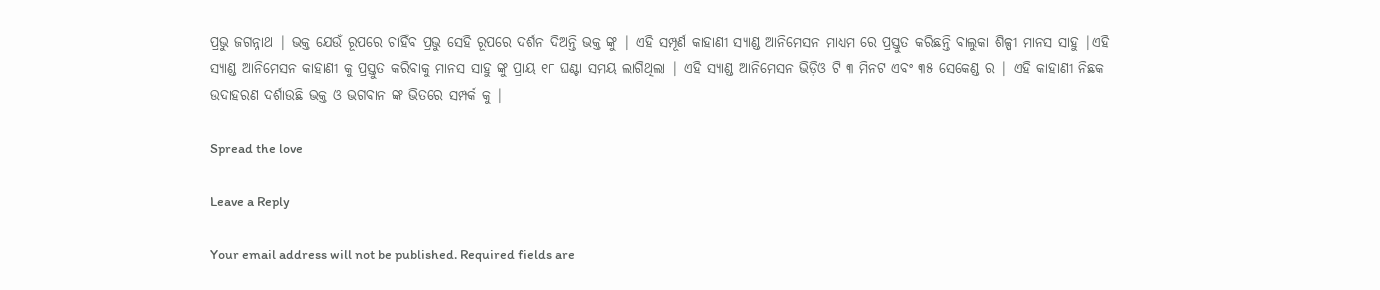ପ୍ରଭୁ ଜଗନ୍ନାଥ | ଭକ୍ତ ଯେଉଁ ରୂପରେ ଚାହିଁବ ପ୍ରଭୁ ସେହି ରୂପରେ ଦର୍ଶନ ଦିଅନ୍ତି ଭକ୍ତ ଙ୍କୁ | ଏହି ସମ୍ପୂର୍ଣ କାହାଣୀ ସ୍ୟାଣ୍ଡ ଆନିମେସନ ମାଧ୍ୟମ ରେ ପ୍ରସ୍ତୁତ କରିଛନ୍ତି ବାଲୁକା ଶିଳ୍ପୀ ମାନସ ସାହୁ |ଏହି ସ୍ୟାଣ୍ଡ ଆନିମେସନ କାହାଣୀ କୁ ପ୍ରସ୍ତୁତ କରିବାକୁ ମାନସ ସାହୁ ଙ୍କୁ ପ୍ରାୟ ୧୮ ଘଣ୍ଟା ସମୟ ଲାଗିଥିଲା | ଏହି ସ୍ୟାଣ୍ଡ ଆନିମେସନ ଭିଡ଼ିଓ ଟି ୩ ମିନଟ ଏବଂ ୩୫ ସେକେଣ୍ଡ ର | ଏହି କାହାଣୀ ନିଛକ ଉଦାହରଣ ଦର୍ଶାଉଛି ଭକ୍ତ ଓ ଭଗବାନ ଙ୍କ ଭିତରେ ସମ୍ପର୍କ କୁ |

Spread the love

Leave a Reply

Your email address will not be published. Required fields are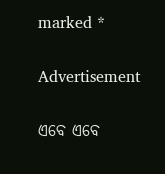marked *

Advertisement

ଏବେ ଏବେ